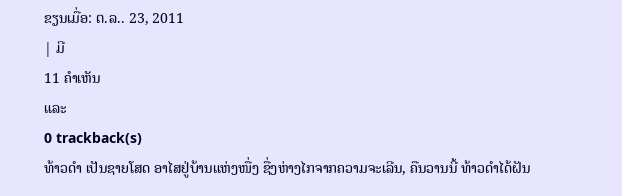ຂຽນເມື່ອ: ຕ.ລ.. 23, 2011
| ມີ
11 ຄຳເຫັນ
ແລະ
0 trackback(s)
ທ້າວດຳ ເປັນຊາຍໂສດ ອາໄສຢູ່ບ້ານແຫ່ງໜື່ງ ຊື່ງຫ່າງໄກຈາກຄວາມຈະເລີນ, ຄືນວານນີ້ ທ້າວດຳໄດ້ຝັນ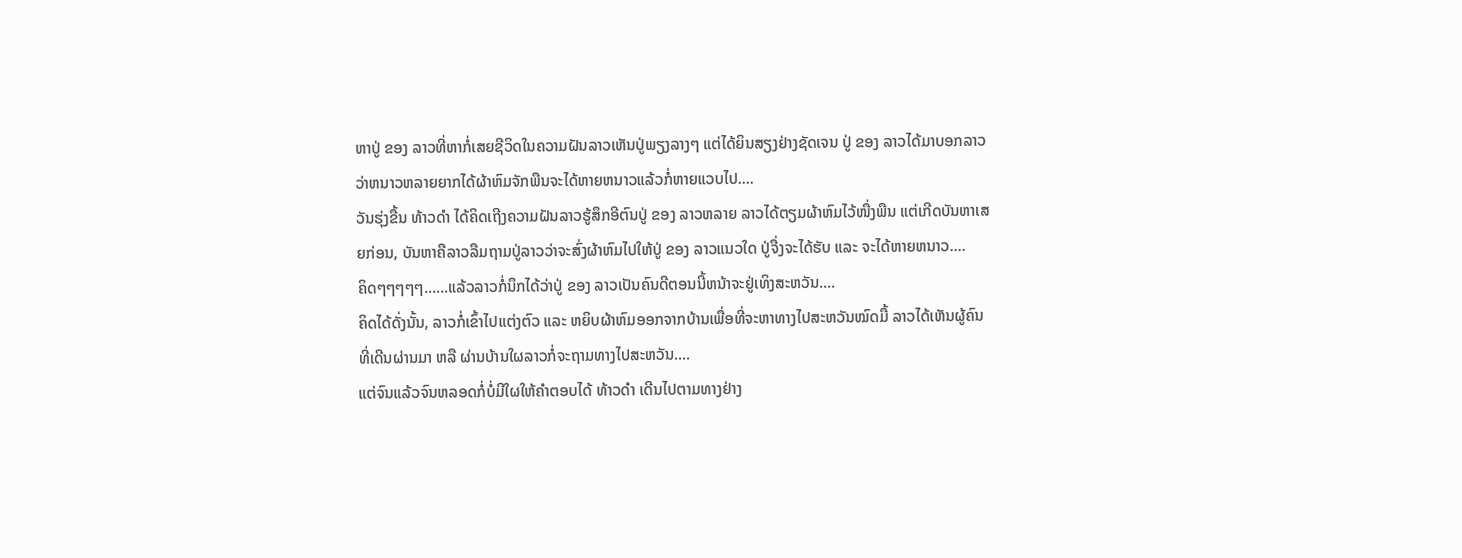ຫາປູ່ ຂອງ ລາວທີ່ຫາກໍ່ເສຍຊີວິດໃນຄວາມຝັນລາວເຫັນປູ່ພຽງລາງໆ ແຕ່ໄດ້ຍິນສຽງຢ່າງຊັດເຈນ ປູ່ ຂອງ ລາວໄດ້ມາບອກລາວວ່າຫນາວຫລາຍຍາກໄດ້ຜ້າຫົມຈັກພືນຈະໄດ້ຫາຍຫນາວແລ້ວກໍ່ຫາຍແວບໄປ....
ວັນຮຸ່ງຂື້ນ ທ້າວດຳ ໄດ້ຄິດເຖີງຄວາມຝັນລາວຮູ້ສຶກອີຕົນປູ່ ຂອງ ລາວຫລາຍ ລາວໄດ້ຕຽມຜ້າຫົມໄວ້ໜື່ງພືນ ແຕ່ເກີດບັນຫາເສຍກ່ອນ, ບັນຫາຄືລາວລືມຖາມປູ່ລາວວ່າຈະສົ່ງຜ້າຫົມໄປໃຫ້ປູ່ ຂອງ ລາວແນວໃດ ປູ່ຈື່ງຈະໄດ້ຮັບ ແລະ ຈະໄດ້ຫາຍຫນາວ....
ຄິດໆໆໆໆໆ......ແລ້ວລາວກໍ່ນຶກໄດ້ວ່າປູ່ ຂອງ ລາວເປັນຄົນດີຕອນນີ້ຫນ້າຈະຢູ່ເທິງສະຫວັນ....
ຄິດໄດ້ດັ່ງນັ້ນ, ລາວກໍ່ເຂົ້າໄປແຕ່ງຕົວ ແລະ ຫຍິບຜ້າຫົມອອກຈາກບ້ານເພື່ອທີ່ຈະຫາທາງໄປສະຫວັນໝົດມື້ ລາວໄດ້ເຫັນຜູ້ຄົນທີ່ເດີນຜ່ານມາ ຫລື ຜ່ານບ້ານໃຜລາວກໍ່ຈະຖາມທາງໄປສະຫວັນ....
ແຕ່ຈົນແລ້ວຈົນຫລອດກໍ່ບໍ່ມີໃຜໃຫ້ຄຳຕອບໄດ້ ທ້າວດຳ ເດີນໄປຕາມທາງຢ່າງ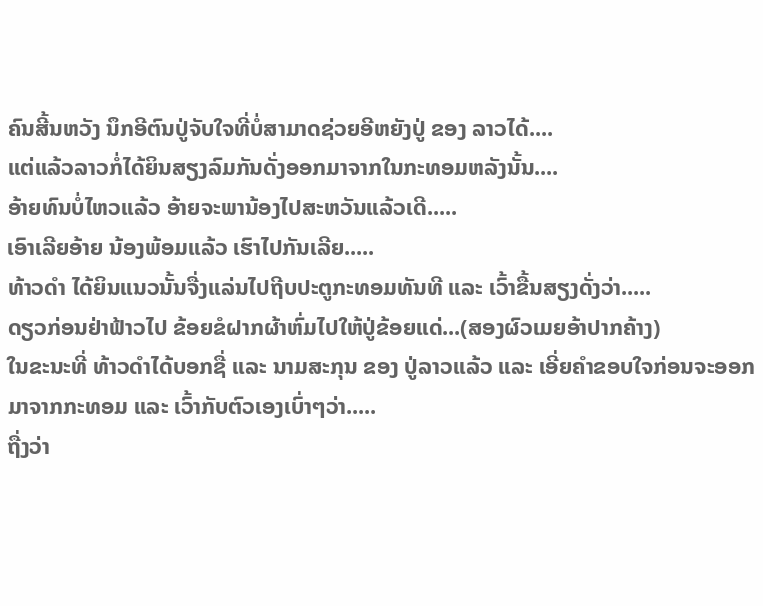ຄົນສີ້ນຫວັງ ນຶກອີຕົນປູ່ຈັບໃຈທີ່ບໍ່ສາມາດຊ່ວຍອີຫຍັງປູ່ ຂອງ ລາວໄດ້....
ແຕ່ແລ້ວລາວກໍ່ໄດ້ຍິນສຽງລົມກັນດັ່ງອອກມາຈາກໃນກະທອມຫລັງນັ້ນ....
ອ້າຍທົນບໍ່ໄຫວແລ້ວ ອ້າຍຈະພານ້ອງໄປສະຫວັນແລ້ວເດີ.....
ເອົາເລີຍອ້າຍ ນ້ອງພ້ອມແລ້ວ ເຮົາໄປກັນເລີຍ.....
ທ້າວດຳ ໄດ້ຍິນແນວນັ້ນຈື່ງແລ່ນໄປຖີບປະຕູກະທອມທັນທີ ແລະ ເວົ້າຂື້ນສຽງດັ່ງວ່າ.....
ດຽວກ່ອນຢ່າຟ້າວໄປ ຂ້ອຍຂໍຝາກຜ້າຫົ່ມໄປໃຫ້ປູ່ຂ້ອຍແດ່...(ສອງຜົວເມຍອ້າປາກຄ້າງ)
ໃນຂະນະທີ່ ທ້າວດຳໄດ້ບອກຊື່ ແລະ ນາມສະກຸນ ຂອງ ປູ່ລາວແລ້ວ ແລະ ເອີ່ຍຄຳຂອບໃຈກ່ອນຈະອອກມາຈາກກະທອມ ແລະ ເວົ້າກັບຕົວເອງເບົ່າໆວ່າ.....
ຖື່ງວ່າ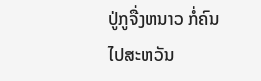ປູ່ກູຈື່ງຫນາວ ກໍ່ຄົນໄປສະຫວັນ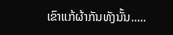ເຂົາແກ້ຜ້າກັນທັງນັ້ນ.....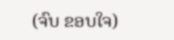(ຈົບ ຂອບໃຈ)